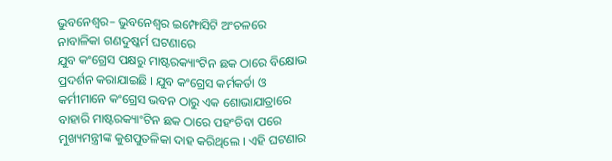ଭୁବନେଶ୍ୱର– ଭୁବନେଶ୍ୱର ଇମ୍ଫୋସିଟି ଅଂଚଳରେ ନାବାଳିକା ଗଣଦୁଷ୍କର୍ମ ଘଟଣାରେ
ଯୁବ କଂଗ୍ରେସ ପକ୍ଷରୁ ମାଷ୍ଟରକ୍ୟାଂଟିନ ଛକ ଠାରେ ବିକ୍ଷୋଭ ପ୍ରଦର୍ଶନ କରାଯାଇଛି । ଯୁବ କଂଗ୍ରେସ କର୍ମକର୍ତା ଓ କର୍ମୀମାନେ କଂଗ୍ରେସ ଭବନ ଠାରୁ ଏକ ଶୋଭାଯାତ୍ରାରେ ବାହାରି ମାଷ୍ଟରକ୍ୟାଂଟିନ ଛକ ଠାରେ ପହଂଚିବା ପରେ ମୁଖ୍ୟମନ୍ତ୍ରୀଙ୍କ କୁଶପୁତଳିକା ଦାହ କରିଥିଲେ । ଏହି ଘଟଣାର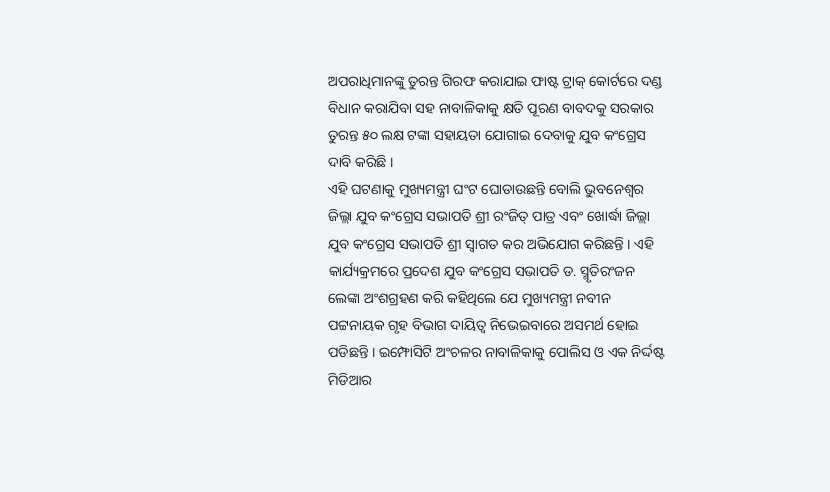ଅପରାଧିମାନଙ୍କୁ ତୁରନ୍ତ ଗିରଫ କରାଯାଇ ଫାଷ୍ଟ ଟ୍ରାକ୍ କୋର୍ଟରେ ଦଣ୍ଡ ବିଧାନ କରାଯିବା ସହ ନାବାଳିକାକୁ କ୍ଷତି ପୂରଣ ବାବଦକୁ ସରକାର ତୁରନ୍ତ ୫୦ ଲକ୍ଷ ଟଙ୍କା ସହାୟତା ଯୋଗାଇ ଦେବାକୁ ଯୁବ କଂଗ୍ରେସ ଦାବି କରିଛି ।
ଏହି ଘଟଣାକୁ ମୁଖ୍ୟମନ୍ତ୍ରୀ ଘଂଟ ଘୋଡାଉଛନ୍ତି ବୋଲି ଭୁବନେଶ୍ୱର ଜିଲ୍ଲା ଯୁବ କଂଗ୍ରେସ ସଭାପତି ଶ୍ରୀ ରଂଜିତ୍ ପାତ୍ର ଏବଂ ଖୋର୍ଦ୍ଧା ଜିଲ୍ଲା ଯୁବ କଂଗ୍ରେସ ସଭାପତି ଶ୍ରୀ ସ୍ୱାଗତ କର ଅଭିଯୋଗ କରିଛନ୍ତି । ଏହି କାର୍ଯ୍ୟକ୍ରମରେ ପ୍ରଦେଶ ଯୁବ କଂଗ୍ରେସ ସଭାପତି ଡ. ସ୍ମୃତିରଂଜନ ଲେଙ୍କା ଅଂଶଗ୍ରହଣ କରି କହିଥିଲେ ଯେ ମୁଖ୍ୟମନ୍ତ୍ରୀ ନବୀନ ପଟ୍ଟନାୟକ ଗୃହ ବିଭାଗ ଦାୟିତ୍ୱ ନିଭେଇବାରେ ଅସମର୍ଥ ହୋଇ ପଡିଛନ୍ତି । ଇମ୍ଫୋସିଟି ଅଂଚଳର ନାବାଳିକାକୁ ପୋଲିସ ଓ ଏକ ନିର୍ଦ୍ଦଷ୍ଟ ମିଡିଆର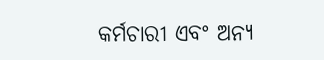କର୍ମଚାରୀ ଏବଂ ଅନ୍ୟ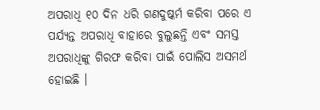ଅପରାଧି ୧୦ ଦିନ ଧରି ଗଣଦୁଷ୍କର୍ମ କରିବା ପରେ ଏ ପର୍ଯ୍ୟନ୍ତ ଅପରାଧି ବାହାରେ ବୁଲୁଛନ୍ତି ଏବଂ ସମସ୍ତ ଅପରାଧିଙ୍କୁ ଗିରଫ କରିବା ପାଇଁ ପୋଲିସ ଅସମର୍ଥ ହୋଇଛି ।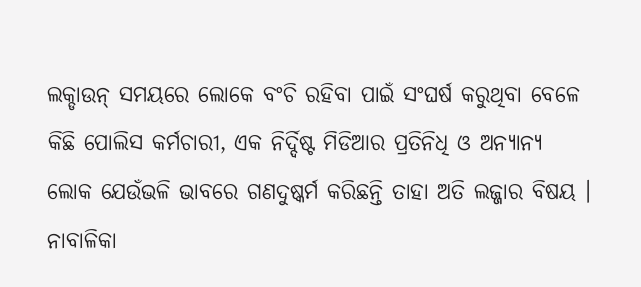ଲକ୍ଡାଉନ୍ ସମୟରେ ଲୋକେ ବଂଚି ରହିବା ପାଇଁ ସଂଘର୍ଷ କରୁଥିବା ବେଳେ କିଛି ପୋଲିସ କର୍ମଚାରୀ, ଏକ ନିର୍ଦ୍ଦିଷ୍ଟ ମିଡିଆର ପ୍ରତିନିଧି ଓ ଅନ୍ୟାନ୍ୟ ଲୋକ ଯେଉଁଭଳି ଭାବରେ ଗଣଦୁଷ୍କର୍ମ କରିଛନ୍ତି ତାହା ଅତି ଲଜ୍ଜାର ବିଷୟ । ନାବାଳିକା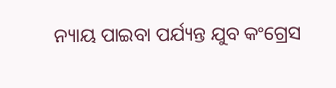ନ୍ୟାୟ ପାଇବା ପର୍ଯ୍ୟନ୍ତ ଯୁବ କଂଗ୍ରେସ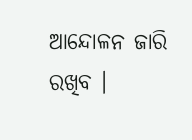ଆନ୍ଦୋଳନ ଜାରି ରଖିବ ।